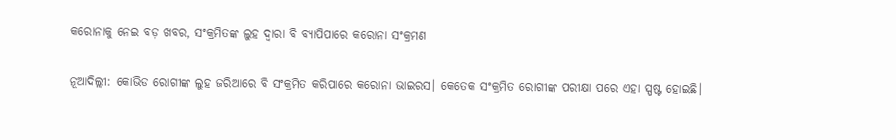କରୋନାକୁ ନେଇ ବଡ଼ ଖବର, ସଂକ୍ରମିତଙ୍କ ଲୁହ ଦ୍ୱାରା ବି ବ୍ୟାପିପାରେ କରୋନା ସଂକ୍ରମଣ

ନୂଆଦିଲ୍ଲୀ: କୋଭିଡ ରୋଗୀଙ୍କ ଲୁହ ଜରିଆରେ ବି ସଂକ୍ରମିତ କରିପାରେ କରୋନା ଭାଇରସ। କେତେକ ସଂକ୍ରମିତ ରୋଗୀଙ୍କ ପରୀକ୍ଷା ପରେ ଏହା ସ୍ପଷ୍ଟ ହୋଇଛି।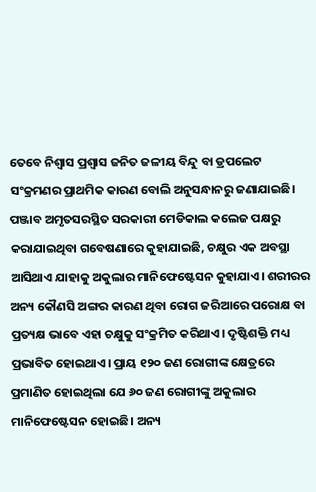ତେବେ ନିଶ୍ୱାସ ପ୍ରଶ୍ୱାସ ଜନିତ ଜଳୀୟ ବିନ୍ଦୁ ବା ଡ୍ରପଲେଟ ସଂକ୍ରମଣର ପ୍ରାଥମିକ କାରଣ ବୋଲି ଅନୁସନ୍ଧାନରୁ ଜଣାଯାଇଛି। ପଞ୍ଜାବ ଅମୃତସରସ୍ଥିତ ସରକାରୀ ମେଡିକାଲ କଲେଜ ପକ୍ଷରୁ କରାଯାଇଥିବା ଗବେଷଣାରେ କୁହାଯାଇଛି, ଚକ୍ଷୁର ଏକ ଅବସ୍ଥା ଆସିଥାଏ ଯାହାକୁ ଅକୁଲାର ମାନିଫେଷ୍ଟେସନ କୁହାଯାଏ। ଶରୀରର ଅନ୍ୟ କୌଣସି ଅଙ୍ଗର କାରଣ ଥିବା ରୋଗ ଜରିଆରେ ପରୋକ୍ଷ ବା ପ୍ରତ୍ୟକ୍ଷ ଭାବେ ଏହା ଚକ୍ଷୁକୁ ସଂକ୍ରମିତ କରିଥାଏ। ଦୃଷ୍ଟିଶକ୍ତି ମଧ୍ୟ ପ୍ରଭାବିତ ହୋଇଥାଏ। ପ୍ରାୟ ୧୨୦ ଜଣ ରୋଗୀଙ୍କ କ୍ଷେତ୍ରରେ ପ୍ରମାଣିତ ହୋଇଥିଲା ଯେ ୬୦ ଜଣ ରୋଗୀଙ୍କୁ ଅକୁଲାର ମାନିଫେଷ୍ଟେସନ ହୋଇଛି। ଅନ୍ୟ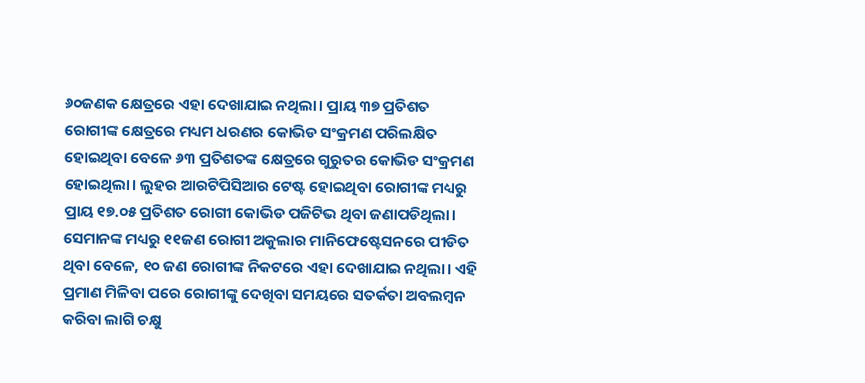୬୦ଜଣକ କ୍ଷେତ୍ରରେ ଏହା ଦେଖାଯାଇ ନଥିଲା। ପ୍ରାୟ ୩୭ ପ୍ରତିଶତ ରୋଗୀଙ୍କ କ୍ଷେତ୍ରରେ ମଧ୍ୟମ ଧରଣର କୋଭିଡ ସଂକ୍ରମଣ ପରିଲକ୍ଷିତ ହୋଇଥିବା ବେଳେ ୬୩ ପ୍ରତିଶତଙ୍କ କ୍ଷେତ୍ରରେ ଗୁରୁତର କୋଭିଡ ସଂକ୍ରମଣ ହୋଇଥିଲା। ଲୁହର ଆରଟିପିସିଆର ଟେଷ୍ଟ ହୋଇଥିବା ରୋଗୀଙ୍କ ମଧ୍ୟରୁ ପ୍ରାୟ ୧୭.୦୫ ପ୍ରତିଶତ ରୋଗୀ କୋଭିଡ ପଜିଟିଭ ଥିବା ଜଣାପଡିଥିଲା। ସେମାନଙ୍କ ମଧ୍ୟରୁ ୧୧ଜଣ ରୋଗୀ ଅକୁଲାର ମାନିଫେଷ୍ଟେସନରେ ପୀଡିତ ଥିବା ବେଳେ, ୧୦ ଜଣ ରୋଗୀଙ୍କ ନିକଟରେ ଏହା ଦେଖାଯାଇ ନଥିଲା। ଏହି ପ୍ରମାଣ ମିଳିବା ପରେ ରୋଗୀଙ୍କୁ ଦେଖିବା ସମୟରେ ସତର୍କତା ଅବଲମ୍ବନ କରିବା ଲାଗି ଚକ୍ଷୁ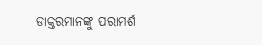ଡାକ୍ତରମାନଙ୍କୁ ପରାମର୍ଶ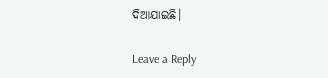ଦିଆଯାଇଛି।

Leave a Reply